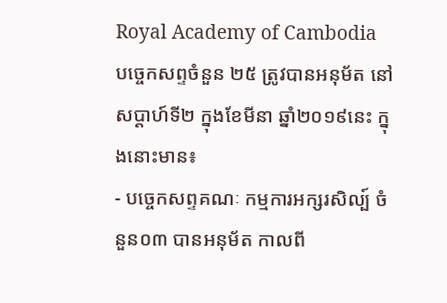Royal Academy of Cambodia
បច្ចេកសព្ទចំនួន ២៥ ត្រូវបានអនុម័ត នៅសប្តាហ៍ទី២ ក្នុងខែមីនា ឆ្នាំ២០១៩នេះ ក្នុងនោះមាន៖
- បច្ចេកសព្ទគណៈ កម្មការអក្សរសិល្ប៍ ចំនួន០៣ បានអនុម័ត កាលពី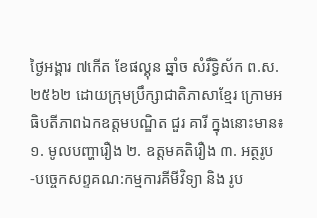ថ្ងៃអង្គារ ៧កើត ខែផល្គុន ឆ្នាំច សំរឹទ្ធិស័ក ព.ស.២៥៦២ ដោយក្រុមប្រឹក្សាជាតិភាសាខ្មែរ ក្រោមអធិបតីភាពឯកឧត្តមបណ្ឌិត ជួរ គារី ក្នុងនោះមាន៖ ១. មូលបញ្ហារឿង ២. ឧត្តមគតិរឿង ៣. អត្ថរូប
-បច្ចេកសព្ទគណ:កម្មការគីមីវិទ្យា និង រូប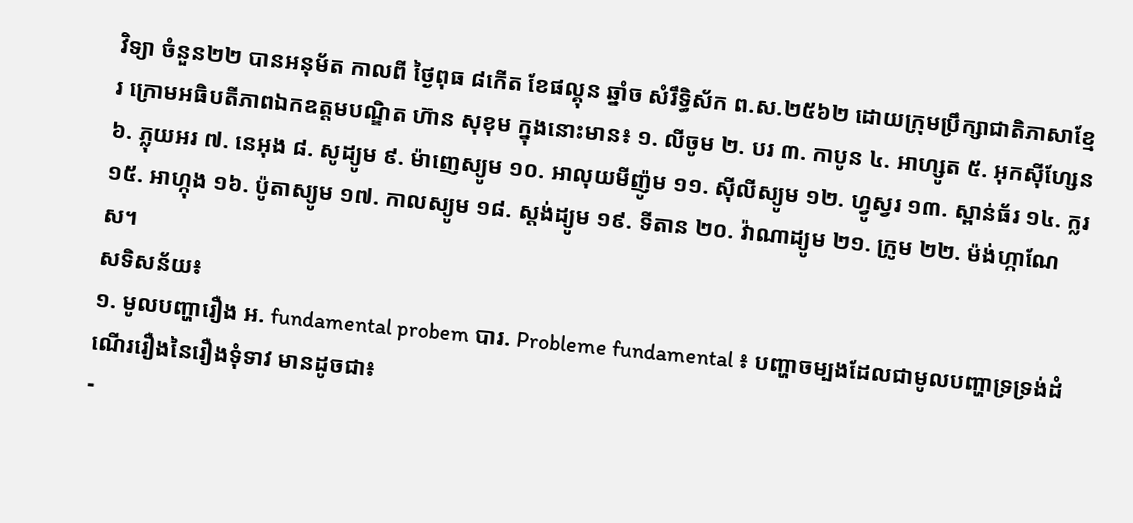វិទ្យា ចំនួន២២ បានអនុម័ត កាលពី ថ្ងៃពុធ ៨កើត ខែផល្គុន ឆ្នាំច សំរឹទ្ធិស័ក ព.ស.២៥៦២ ដោយក្រុមប្រឹក្សាជាតិភាសាខ្មែរ ក្រោមអធិបតីភាពឯកឧត្តមបណ្ឌិត ហ៊ាន សុខុម ក្នុងនោះមាន៖ ១. លីចូម ២. បរ ៣. កាបូន ៤. អាហ្សូត ៥. អុកស៊ីហ្សែន ៦. ភ្លុយអរ ៧. នេអុង ៨. សូដ្យូម ៩. ម៉ាញេស្យូម ១០. អាលុយមីញ៉ូម ១១. ស៊ីលីស្យូម ១២. ហ្វូស្វរ ១៣. ស្ពាន់ធ័រ ១៤. ក្លរ ១៥. អាហ្កុង ១៦. ប៉ូតាស្យូម ១៧. កាលស្យូម ១៨. ស្តង់ដ្យូម ១៩. ទីតាន ២០. វ៉ាណាដ្យូម ២១. ក្រូម ២២. ម៉ង់ហ្កាណែស។
សទិសន័យ៖
១. មូលបញ្ហារឿង អ. fundamental probem បារ. Probleme fundamental ៖ បញ្ហាចម្បងដែលជាមូលបញ្ហាទ្រទ្រង់ដំណើររឿងនៃរឿងទុំទាវ មានដូចជា៖
-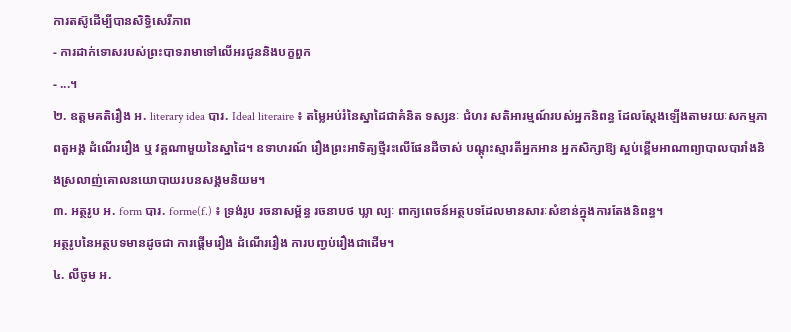ការតស៊ូដើម្បីបានសិទ្ធិសេរីភាព
- ការដាក់ទោសរបស់ព្រះបាទរាមាទៅលើអរជូននិងបក្ខពួក
- ...។
២. ឧត្តមគតិរឿង អ. literary idea បារ. Ideal literaire ៖ តម្លៃអប់រំនៃស្នាដៃជាគំនិត ទស្សនៈ ជំហរ សតិអារម្មណ៍របស់អ្នកនិពន្ធ ដែលស្តែងឡើងតាមរយៈសកម្មភាពតួអង្គ ដំណើររឿង ឬ វគ្គណាមួយនៃស្នាដៃ។ ឧទាហរណ៍ រឿងព្រះអាទិត្យថ្មីរះលើផែនដីចាស់ បណ្តុះស្មារតីអ្នកអាន អ្នកសិក្សាឱ្យ ស្អប់ខ្ពើមអាណាព្យាបាលបារាំងនិងស្រលាញ់គោលនយោបាយរបនសង្គមនិយម។
៣. អត្ថរូប អ. form បារ. forme(f.) ៖ ទ្រង់រូប រចនាសម្ព័ន្ធ រចនាបថ ឃ្លា ល្បៈ ពាក្យពេចន៍អត្ថបទដែលមានសារៈសំខាន់ក្នុងការតែងនិពន្ធ។
អត្ថរូបនៃអត្ថបទមានដូចជា ការផ្តើមរឿង ដំណើររឿង ការបញ្វប់រឿងជាដើម។
៤. លីចូម អ.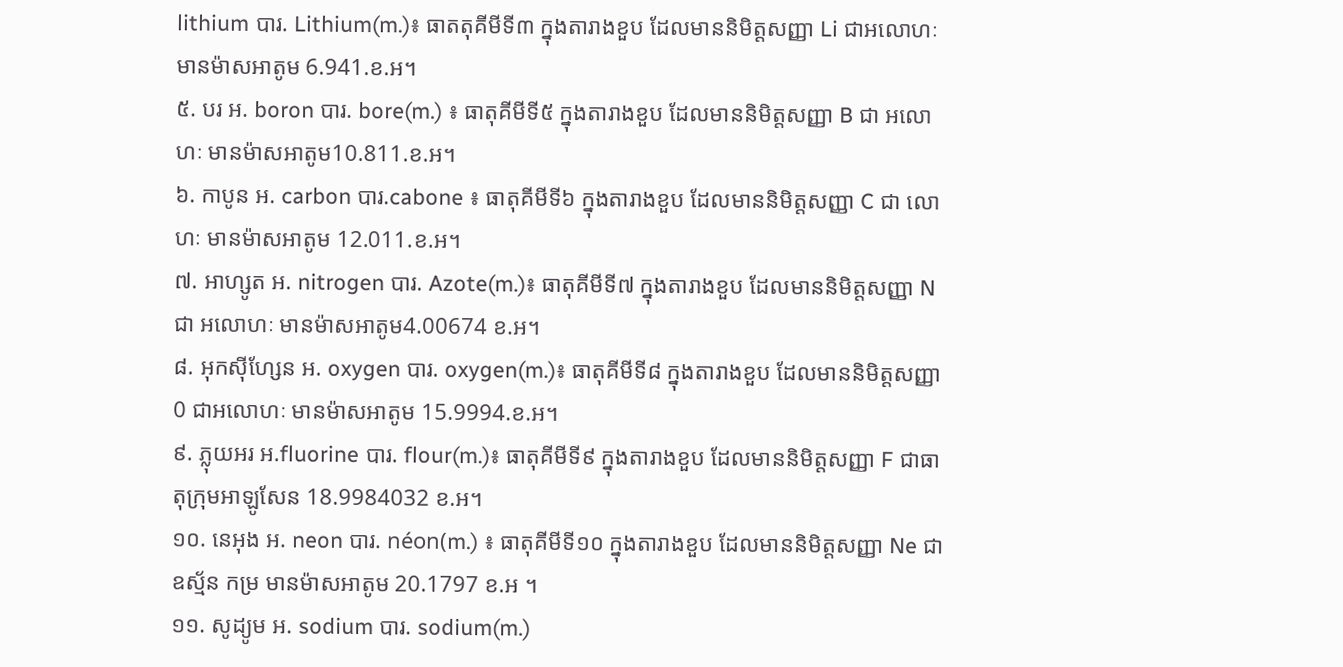lithium បារ. Lithium(m.)៖ ធាតតុគីមីទី៣ ក្នុងតារាងខួប ដែលមាននិមិត្តសញ្ញា Li ជាអលោហៈ មានម៉ាសអាតូម 6.941.ខ.អ។
៥. បរ អ. boron បារ. bore(m.) ៖ ធាតុគីមីទី៥ ក្នុងតារាងខួប ដែលមាននិមិត្តសញ្ញា B ជា អលោហៈ មានម៉ាសអាតូម10.811.ខ.អ។
៦. កាបូន អ. carbon បារ.cabone ៖ ធាតុគីមីទី៦ ក្នុងតារាងខួប ដែលមាននិមិត្តសញ្ញា C ជា លោហៈ មានម៉ាសអាតូម 12.011.ខ.អ។
៧. អាហ្សូត អ. nitrogen បារ. Azote(m.)៖ ធាតុគីមីទី៧ ក្នុងតារាងខួប ដែលមាននិមិត្តសញ្ញា N ជា អលោហៈ មានម៉ាសអាតូម4.00674 ខ.អ។
៨. អុកស៊ីហ្សែន អ. oxygen បារ. oxygen(m.)៖ ធាតុគីមីទី៨ ក្នុងតារាងខួប ដែលមាននិមិត្តសញ្ញា 0 ជាអលោហៈ មានម៉ាសអាតូម 15.9994.ខ.អ។
៩. ភ្លុយអរ អ.fluorine បារ. flour(m.)៖ ធាតុគីមីទី៩ ក្នុងតារាងខួប ដែលមាននិមិត្តសញ្ញា F ជាធាតុក្រុមអាឡូសែន 18.9984032 ខ.អ។
១០. នេអុង អ. neon បារ. néon(m.) ៖ ធាតុគីមីទី១០ ក្នុងតារាងខួប ដែលមាននិមិត្តសញ្ញា Ne ជាឧស្ម័ន កម្រ មានម៉ាសអាតូម 20.1797 ខ.អ ។
១១. សូដ្យូម អ. sodium បារ. sodium(m.)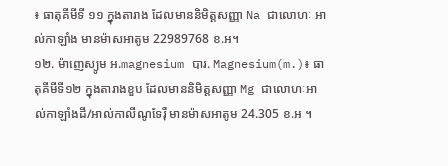៖ ធាតុគីមីទី ១១ ក្នុងតារាង ដែលមាននិមិត្តសញ្ញា Na ជាលោហៈ អាល់កាឡាំង មានម៉ាសអាតូម 22989768 ខ.អ។
១២. ម៉ាញេស្យូម អ.magnesium បារ. Magnesium(m.)៖ ធាតុគីមីទី១២ ក្នុងតារាងខួប ដែលមាននិមិត្តសញ្ញា Mg ជាលោហៈអាល់កាឡាំងដី/អាល់កាលីណូទែរ៉ឺ មានម៉ាសអាតូម 24.305 ខ.អ ។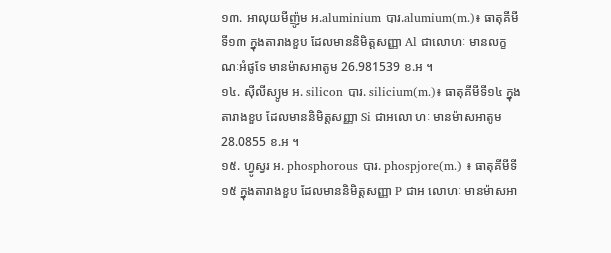១៣. អាលុយមីញ៉ូម អ.aluminium បារ.alumium(m.)៖ ធាតុគីមីទី១៣ ក្នុងតារាងខួប ដែលមាននិមិត្តសញ្ញា Al ជាលោហៈ មានលក្ខណៈអំផូទែ មានម៉ាសអាតូម 26.981539 ខ.អ ។
១៤. ស៊ីលីស្យូម អ. silicon បារ. silicium(m.)៖ ធាតុគីមីទី១៤ ក្នុងតារាងខួប ដែលមាននិមិត្តសញ្ញា Si ជាអលោ ហៈ មានម៉ាសអាតូម 28.0855 ខ.អ ។
១៥. ហ្វូស្វរ អ. phosphorous បារ. phospjore(m.) ៖ ធាតុគីមីទី១៥ ក្នុងតារាងខួប ដែលមាននិមិត្តសញ្ញា P ជាអ លោហៈ មានម៉ាសអា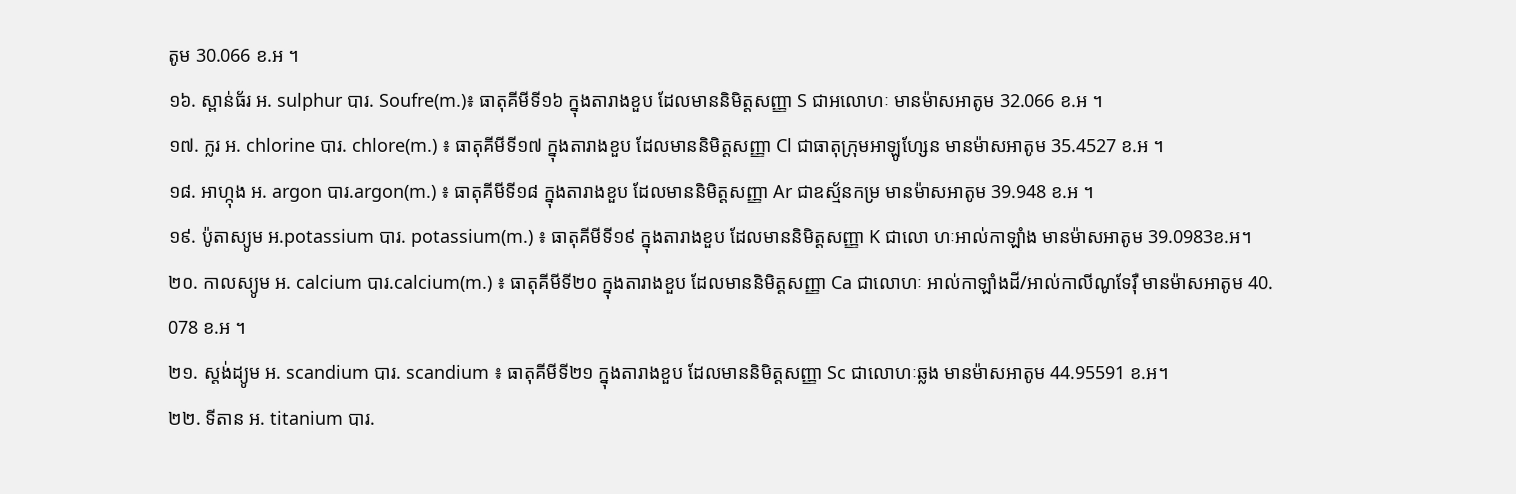តូម 30.066 ខ.អ ។
១៦. ស្ពាន់ធ័រ អ. sulphur បារ. Soufre(m.)៖ ធាតុគីមីទី១៦ ក្នុងតារាងខួប ដែលមាននិមិត្តសញ្ញា S ជាអលោហៈ មានម៉ាសអាតូម 32.066 ខ.អ ។
១៧. ក្លរ អ. chlorine បារ. chlore(m.) ៖ ធាតុគីមីទី១៧ ក្នុងតារាងខួប ដែលមាននិមិត្តសញ្ញា Cl ជាធាតុក្រុមអាឡូហ្សែន មានម៉ាសអាតូម 35.4527 ខ.អ ។
១៨. អាហ្កុង អ. argon បារ.argon(m.) ៖ ធាតុគីមីទី១៨ ក្នុងតារាងខួប ដែលមាននិមិត្តសញ្ញា Ar ជាឧស្ម័នកម្រ មានម៉ាសអាតូម 39.948 ខ.អ ។
១៩. ប៉ូតាស្យូម អ.potassium បារ. potassium(m.) ៖ ធាតុគីមីទី១៩ ក្នុងតារាងខួប ដែលមាននិមិត្តសញ្ញា K ជាលោ ហៈអាល់កាឡាំង មានម៉ាសអាតូម 39.0983ខ.អ។
២០. កាលស្យូម អ. calcium បារ.calcium(m.) ៖ ធាតុគីមីទី២០ ក្នុងតារាងខួប ដែលមាននិមិត្តសញ្ញា Ca ជាលោហៈ អាល់កាឡាំងដី/អាល់កាលីណូទែរ៉ឺ មានម៉ាសអាតូម 40. 078 ខ.អ ។
២១. ស្តង់ដ្យូម អ. scandium បារ. scandium ៖ ធាតុគីមីទី២១ ក្នុងតារាងខួប ដែលមាននិមិត្តសញ្ញា Sc ជាលោហៈឆ្លង មានម៉ាសអាតូម 44.95591 ខ.អ។
២២. ទីតាន អ. titanium បារ.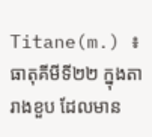Titane(m.) ៖ ធាតុគីមីទី២២ ក្នុងតារាងខួប ដែលមាន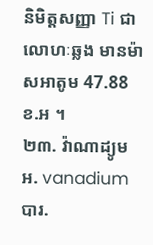និមិត្តសញ្ញា Ti ជាលោហៈឆ្លង មានម៉ាសអាតូម 47.88 ខ.អ ។
២៣. វ៉ាណាដ្យូម អ. vanadium បារ.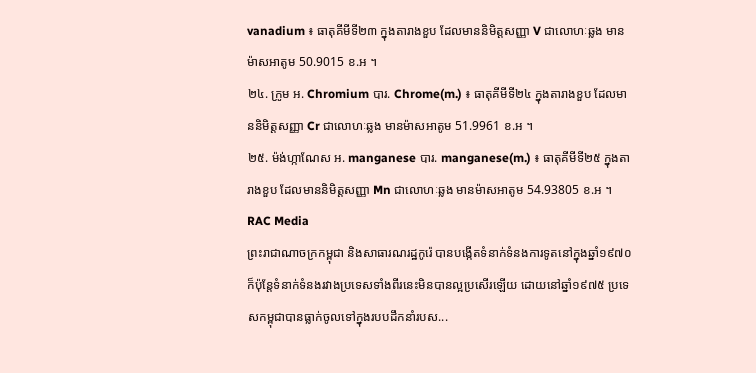vanadium ៖ ធាតុគីមីទី២៣ ក្នុងតារាងខួប ដែលមាននិមិត្តសញ្ញា V ជាលោហៈឆ្លង មានម៉ាសអាតូម 50.9015 ខ.អ ។
២៤. ក្រូម អ. Chromium បារ. Chrome(m.) ៖ ធាតុគីមីទី២៤ ក្នុងតារាងខួប ដែលមាននិមិត្តសញ្ញា Cr ជាលោហៈឆ្លង មានម៉ាសអាតូម 51.9961 ខ.អ ។
២៥. ម៉ង់ហ្កាណែស អ. manganese បារ. manganese(m.) ៖ ធាតុគីមីទី២៥ ក្នុងតារាងខួប ដែលមាននិមិត្តសញ្ញា Mn ជាលោហៈឆ្លង មានម៉ាសអាតូម 54.93805 ខ.អ ។
RAC Media
ព្រះរាជាណាចក្រកម្ពុជា និងសាធារណរដ្ឋកូរ៉េ បានបង្កើតទំនាក់ទំនងការទូតនៅក្នុងឆ្នាំ១៩៧០ ក៏ប៉ុន្តែទំនាក់ទំនងរវាងប្រទេសទាំងពីរនេះមិនបានល្អប្រសើរឡើយ ដោយនៅឆ្នាំ១៩៧៥ ប្រទេសកម្ពុជាបានធ្លាក់ចូលទៅក្នុងរបបដឹកនាំរបស...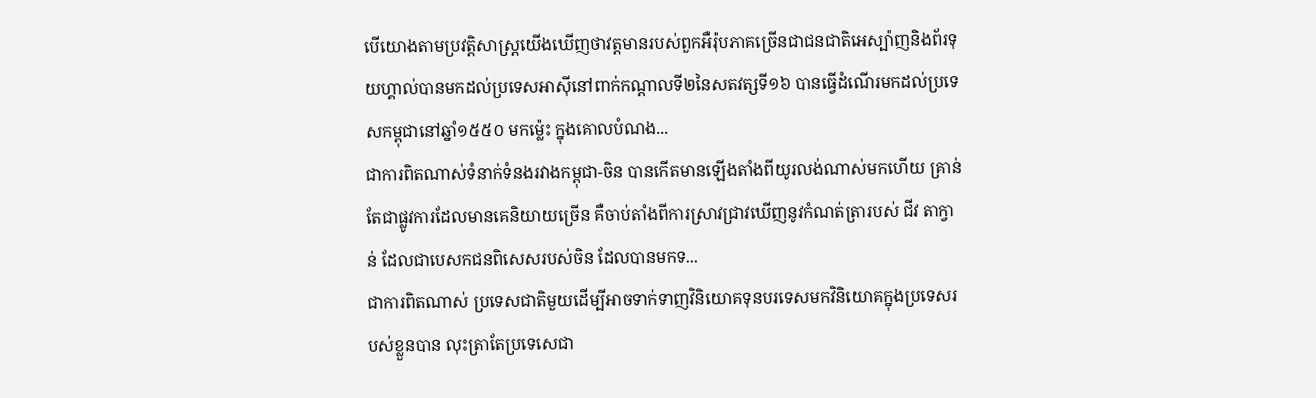បើយោងតាមប្រវត្តិសាស្រ្តយើងឃើញថាវត្តមានរបស់ពួកអឺរ៉ុបភាគច្រើនជាជនជាតិអេស្ប៉ាញនិងព័រទុយហ្គាល់បានមកដល់ប្រទេសអាស៊ីនៅពាក់កណ្តាលទី២នៃសតវត្សទី១៦ បានធ្វើដំណើរមកដល់ប្រទេសកម្ពុជានៅឆ្នាំ១៥៥០ មកម្ល៉េះ ក្នុងគោលបំណង...
ជាការពិតណាស់ទំនាក់ទំនងរវាងកម្ពុជា-ចិន បានកើតមានឡើងតាំងពីយូរលង់ណាស់មកហើយ គ្រាន់តែជាផ្លូវការដែលមានគេនិយាយច្រើន គឺចាប់តាំងពីការស្រាវជ្រាវឃើញនូវកំណត់ត្រារបស់ ជីវ តាក្វាន់ ដែលជាបេសកជនពិសេសរបស់ចិន ដែលបានមកទ...
ជាការពិតណាស់ ប្រទេសជាតិមួយដើម្បីអាចទាក់ទាញវិនិយោគទុនបរទេសមកវិនិយោគក្នុងប្រទេសរបស់ខ្លួនបាន លុះត្រាតែប្រទេសេជា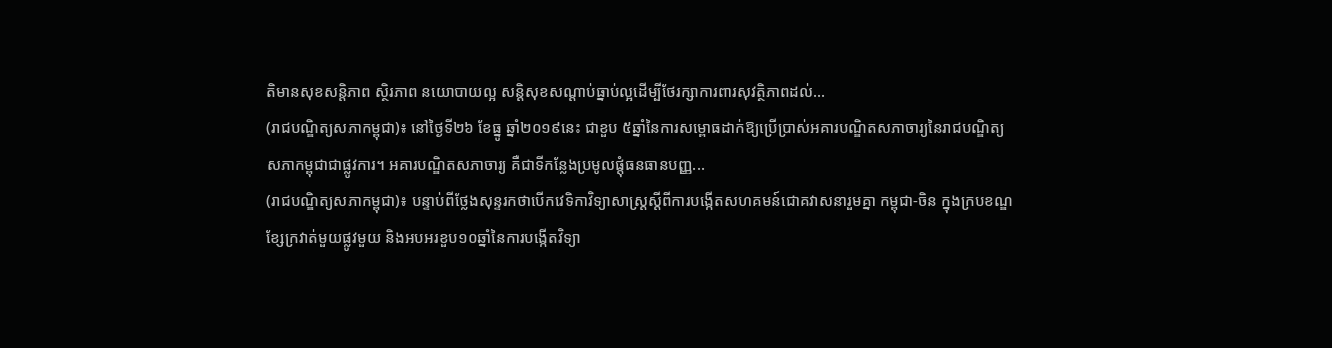តិមានសុខសន្តិភាព ស្ថិរភាព នយោបាយល្អ សន្តិសុខសណ្តាប់ធ្នាប់ល្អដើម្បីថែរក្សាការពារសុវត្ថិភាពដល់...
(រាជបណ្ឌិត្យសភាកម្ពុជា)៖ នៅថ្ងៃទី២៦ ខែធ្នូ ឆ្នាំ២០១៩នេះ ជាខួប ៥ឆ្នាំនៃការសម្ពោធដាក់ឱ្យប្រើប្រាស់អគារបណ្ឌិតសភាចារ្យនៃរាជបណ្ឌិត្យសភាកម្ពុជាជាផ្លូវការ។ អគារបណ្ឌិតសភាចារ្យ គឺជាទីកន្លែងប្រមូលផ្តុំធនធានបញ្ញ...
(រាជបណ្ឌិត្យសភាកម្ពុជា)៖ បន្ទាប់ពីថ្លែងសុន្ទរកថាបើកវេទិកាវិទ្យាសាស្ត្រស្តីពីការបង្កើតសហគមន៍ជោគវាសនារួមគ្នា កម្ពុជា-ចិន ក្នុងក្របខណ្ឌ ខ្សែក្រវាត់មួយផ្លូវមួយ និងអបអរខួប១០ឆ្នាំនៃការបង្កើតវិទ្យា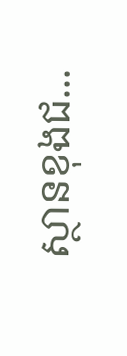ស្ថានខុងជ...